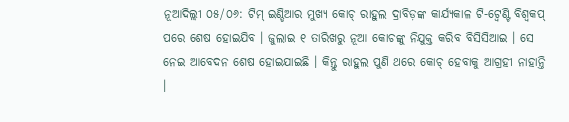ନୂଆଦିଲ୍ଲୀ ୦୫/୦୬: ଟିମ୍ ଇଣ୍ଡିଆର ମୁଖ୍ୟ କୋଚ୍ ରାହୁଲ ଦ୍ରାବିଡ଼ଙ୍କ କାର୍ଯ୍ୟକାଳ ଟି-ଟ୍ୱେଣ୍ଟି ବିଶ୍ୱକପ୍ ପରେ ଶେଷ ହୋଇଯିବ । ଜୁଲାଇ ୧ ତାରିଖରୁ ନୂଆ କୋଚଙ୍କୁ ନିଯୁକ୍ତ କରିବ ବିସିସିଆଇ । ସେ ନେଇ ଆବେଦନ ଶେଷ ହୋଇଯାଇଛି । କିନ୍ତୁ ରାହୁଲ ପୁଣି ଥରେ କୋଚ୍ ହେବାକୁ ଆଗ୍ରହୀ ନାହାନ୍ତି ।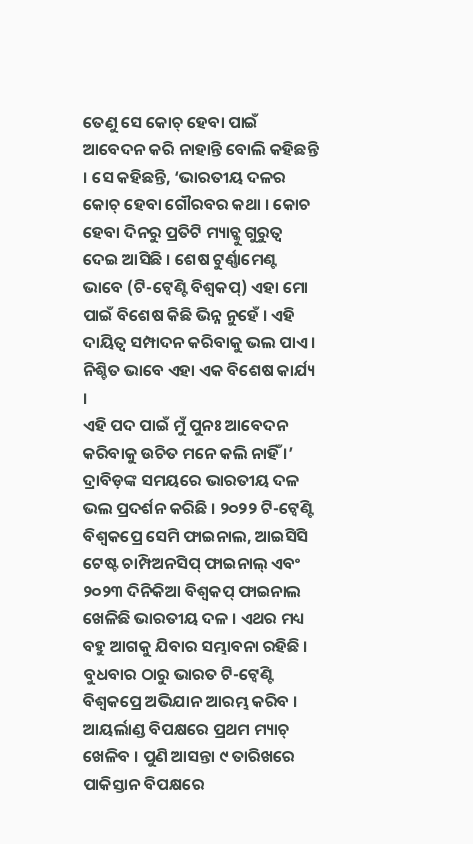ତେଣୁ ସେ କୋଚ୍ ହେବା ପାଇଁ ଆବେଦନ କରି ନାହାନ୍ତି ବୋଲି କହିଛନ୍ତି । ସେ କହିଛନ୍ତି, ‘ଭାରତୀୟ ଦଳର କୋଚ୍ ହେବା ଗୌରବର କଥା । କୋଚ ହେବା ଦିନରୁ ପ୍ରତିଟି ମ୍ୟାଚ୍କୁ ଗୁରୁତ୍ୱ ଦେଇ ଆସିଛି । ଶେଷ ଟୁର୍ଣ୍ଣାମେଣ୍ଟ ଭାବେ (ଟି-ଟ୍ୱେଣ୍ଟି ବିଶ୍ୱକପ୍) ଏହା ମୋ ପାଇଁ ବିଶେଷ କିଛି ଭିନ୍ନ ନୁହେଁ । ଏହି ଦାୟିତ୍ୱ ସମ୍ପାଦନ କରିବାକୁ ଭଲ ପାଏ । ନିଶ୍ଚିତ ଭାବେ ଏହା ଏକ ବିଶେଷ କାର୍ଯ୍ୟ ।
ଏହି ପଦ ପାଇଁ ମୁଁ ପୁନଃ ଆବେଦନ କରିବାକୁ ଉଚିତ ମନେ କଲି ନାହିଁ ।’ ଦ୍ରାବିଡ଼ଙ୍କ ସମୟରେ ଭାରତୀୟ ଦଳ ଭଲ ପ୍ରଦର୍ଶନ କରିଛି । ୨୦୨୨ ଟି-ଟ୍ୱେଣ୍ଟି ବିଶ୍ୱକପ୍ରେ ସେମି ଫାଇନାଲ, ଆଇସିସି ଟେଷ୍ଟ ଚାମ୍ପିଅନସିପ୍ ଫାଇନାଲ୍ ଏବଂ ୨୦୨୩ ଦିନିକିଆ ବିଶ୍ୱକପ୍ ଫାଇନାଲ ଖେଳିଛି ଭାରତୀୟ ଦଳ । ଏଥର ମଧ୍ୟ ବହୁ ଆଗକୁ ଯିବାର ସମ୍ଭାବନା ରହିଛି ।
ବୁଧବାର ଠାରୁ ଭାରତ ଟି-ଟ୍ୱେଣ୍ଟି ବିଶ୍ୱକପ୍ରେ ଅଭିଯାନ ଆରମ୍ଭ କରିବ । ଆୟର୍ଲାଣ୍ଡ ବିପକ୍ଷରେ ପ୍ରଥମ ମ୍ୟାଚ୍ ଖେଳିବ । ପୁଣି ଆସନ୍ତା ୯ ତାରିଖରେ ପାକିସ୍ତାନ ବିପକ୍ଷରେ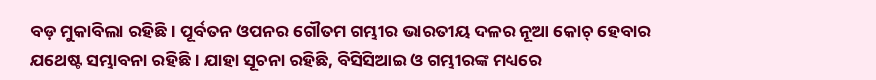ବଡ଼ ମୁକାବିଲା ରହିଛି । ପୂର୍ବତନ ଓପନର ଗୌତମ ଗମ୍ଭୀର ଭାରତୀୟ ଦଳର ନୂଆ କୋଚ୍ ହେବାର ଯଥେଷ୍ଟ ସମ୍ଭାବନା ରହିଛି । ଯାହା ସୂଚନା ରହିଛି, ବିସିସିଆଇ ଓ ଗମ୍ଭୀରଙ୍କ ମଧ୍ୟରେ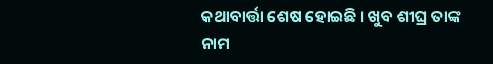କଥାବାର୍ତ୍ତା ଶେଷ ହୋଇଛି । ଖୁବ ଶୀଘ୍ର ତାଙ୍କ ନାମ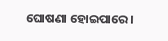ଘୋଷଣା ହୋଇପାରେ ।